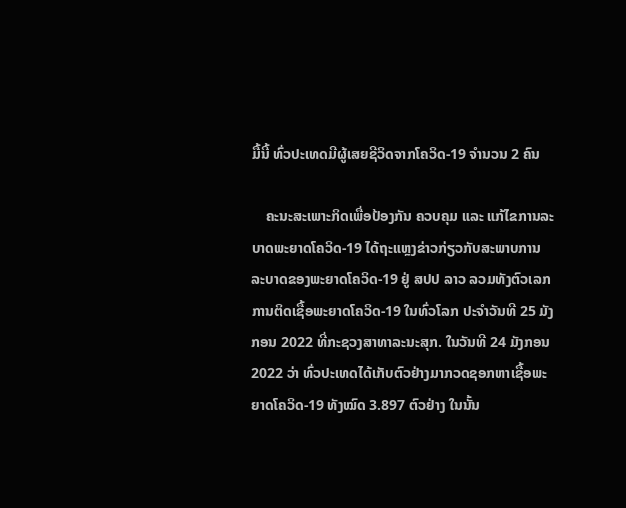ມື້ນີ້ ທົ່ວປະເທດມີຜູ້ເສຍຊີວິດຈາກໂຄວິດ-19 ຈຳນວນ 2 ຄົນ

    ຄະນະສະເພາະກິດເພື່ອປ້ອງກັນ ຄວບຄຸມ ແລະ ແກ້ໄຂການລະບາດພະຍາດໂຄວິດ-19 ໄດ້ຖະແຫຼງຂ່າວກ່ຽວກັບສະພາບການລະບາດຂອງພະຍາດໂຄວິດ-19 ຢູ່ ສປປ ລາວ ລວມທັງຕົວເລກການຕິດເຊື້ອພະຍາດໂຄວິດ-19 ໃນທົ່ວໂລກ ປະຈໍາວັນທີ 25 ມັງກອນ 2022 ທີ່ກະຊວງສາທາລະນະສຸກ. ໃນວັນທີ 24 ມັງກອນ 2022 ວ່າ ທົ່ວປະເທດໄດ້ເກັບຕົວຢ່າງມາກວດຊອກຫາເຊື້ອພະຍາດໂຄວິດ-19 ທັງໝົດ 3.897 ຕົວຢ່າງ ໃນນັ້ນ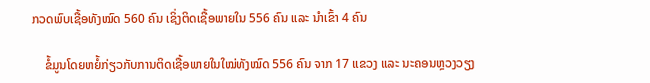ກວດພົບເຊື້ອທັງໝົດ 560 ຄົນ ເຊິ່ງຕິດເຊື້ອພາຍໃນ 556 ຄົນ ແລະ ນໍາເຂົ້າ 4 ຄົນ

    ຂໍ້ມູນໂດຍຫຍໍ້ກ່ຽວກັບການຕິດເຊື້ອພາຍໃນໃໝ່ທັງໝົດ 556 ຄົນ ຈາກ 17 ແຂວງ ແລະ ນະຄອນຫຼວງວຽງ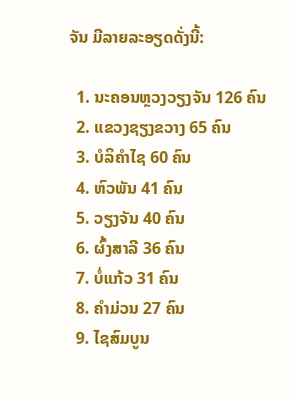ຈັນ ມີລາຍລະອຽດດັ່ງນີ້:

  1. ນະຄອນຫຼວງວຽງຈັນ 126 ຄົນ
  2. ແຂວງຊຽງຂວາງ 65 ຄົນ
  3. ບໍລິຄຳໄຊ 60 ຄົນ
  4. ຫົວພັນ 41 ຄົນ
  5. ວຽງຈັນ 40 ຄົນ
  6. ຜົ້ງສາລີ 36 ຄົນ
  7. ບໍ່ແກ້ວ 31 ຄົນ
  8. ຄຳມ່ວນ 27 ຄົນ
  9. ໄຊສົມບູນ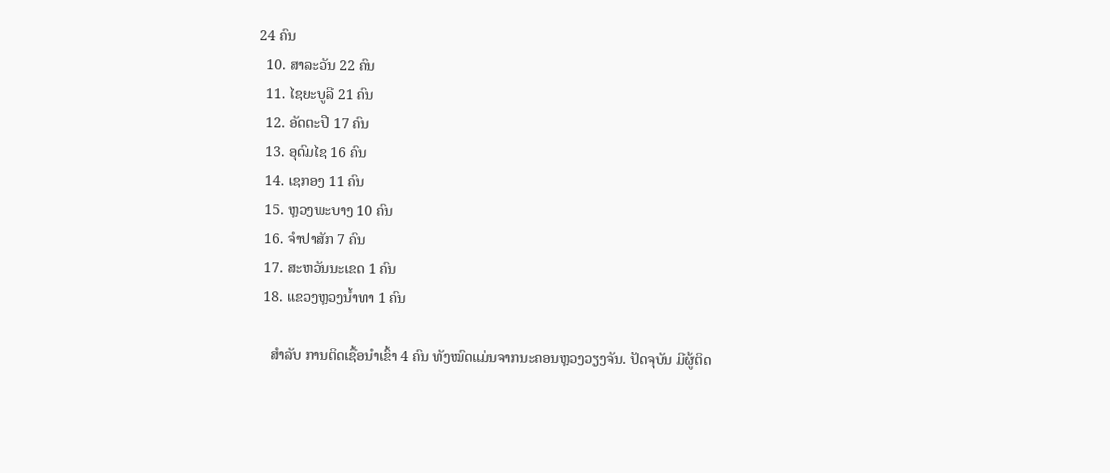24 ຄົນ
  10. ສາລະວັນ 22 ຄົນ
  11. ໄຊຍະບູລີ 21 ຄົນ
  12. ອັດຕະປື 17 ຄົນ
  13. ອຸດົມໄຊ 16 ຄົນ
  14. ເຊກອງ 11 ຄົນ
  15. ຫຼວງພະບາງ 10 ຄົນ
  16. ຈຳປາສັກ 7 ຄົນ
  17. ສະຫວັນນະເຂດ 1 ຄົນ
  18. ແຂວງຫຼວງນ້ຳທາ 1 ຄົນ

    ສໍາລັບ ການຕິດເຊື້ອນໍາເຂົ້າ 4 ຄົນ ທັງໝົດແມ່ນຈາກນະຄອນຫຼວງວຽງຈັນ. ປັດຈຸບັນ ມີຜູ້ຕິດ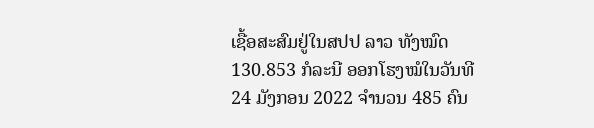ເຊື້ອສະສົມຢູ່ໃນສປປ ລາວ ທັງໝົດ 130.853 ກໍລະນີ ອອກໂຮງໝໍໃນວັນທີ 24 ມັງກອນ 2022 ຈຳນວນ 485 ຄົນ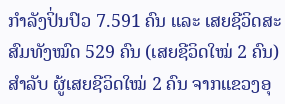ກຳລັງປິ່ນປົວ 7.591 ຄົນ ແລະ ເສຍຊີວິດສະສົມທັງໝົດ 529 ຄົນ (ເສຍຊີວິດໃໝ່ 2 ຄົນ) ສຳລັບ ຜູ້ເສຍຊີວິດໃໝ່ 2 ຄົນ ຈາກແຂວງອຸ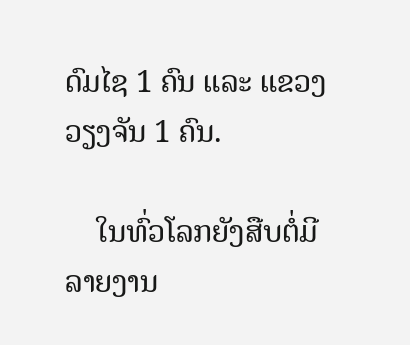ດົມໄຊ 1 ຄົນ ແລະ ແຂວງວຽງຈັນ 1 ຄົນ.

    ໃນທົ່ວໂລກຍັງສືບຕໍ່ມີລາຍງານ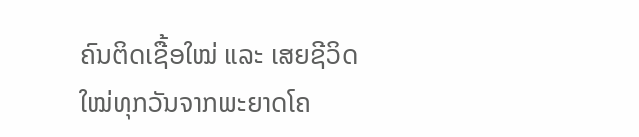ຄົນຕິດເຊື້ອໃໝ່ ແລະ ເສຍຊີວິດໃໝ່ທຸກວັນຈາກພະຍາດໂຄ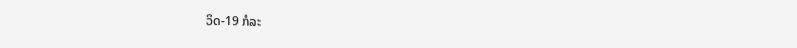ວິດ-19 ກໍລະ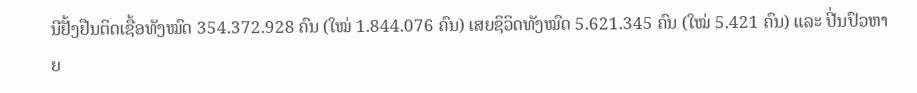ນີຢັ້ງຢືນຕິດເຊື້ອທັງໝົດ 354.372.928 ຄົນ (ໃໝ່ 1.844.076 ຄົນ) ເສຍຊິວິດທັງໝົດ 5.621.345 ຄົນ (ໃໝ່ 5.421 ຄົນ) ແລະ ປີ່ນປົວຫາຍ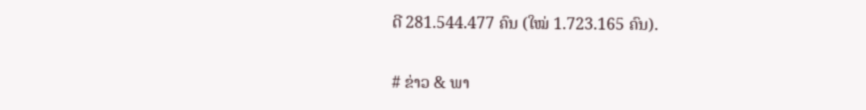ດີ 281.544.477 ຄົນ (ໃໝ່ 1.723.165 ຄົນ).

# ຂ່າວ & ພາ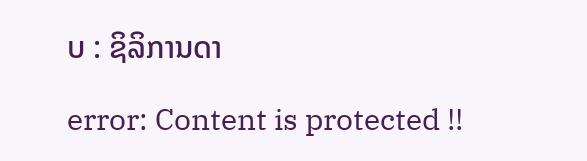ບ : ຊິລິການດາ

error: Content is protected !!